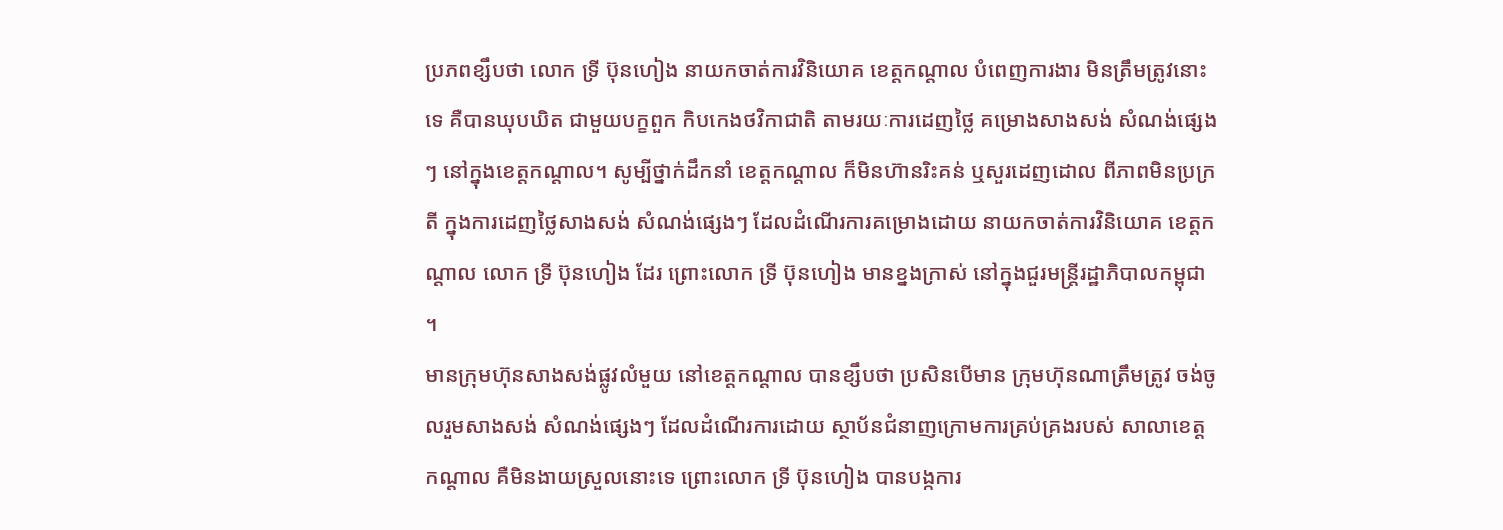ប្រភពខ្សឹបថា លោក ទ្រី ប៊ុនហៀង នាយកចាត់ការវិនិយោគ ខេត្តកណ្តាល បំពេញការងារ មិនត្រឹមត្រូវនោះទេ គឺបានឃុបឃិត ជាមួយបក្ខពួក កិបកេងថវិកាជាតិ តាមរយៈការដេញថ្លៃ គម្រោងសាងសង់ សំណង់ផ្សេងៗ នៅក្នុងខេត្តកណ្តាល។ សូម្បីថ្នាក់ដឹកនាំ ខេត្តកណ្តាល ក៏មិនហ៊ានរិះគន់ ឬសួរដេញដោល ពីភាពមិនប្រក្រតី ក្នុងការដេញថ្លៃសាងសង់ សំណង់ផ្សេងៗ ដែលដំណើរការគម្រោងដោយ នាយកចាត់ការវិនិយោគ ខេត្តកណ្តាល លោក ទ្រី ប៊ុនហៀង ដែរ ព្រោះលោក ទ្រី ប៊ុនហៀង មានខ្នងក្រាស់ នៅក្នុងជួរមន្ត្រីរដ្ឋាភិបាលកម្ពុជា ។
មានក្រុមហ៊ុនសាងសង់ផ្លូវលំមួយ នៅខេត្តកណ្តាល បានខ្សឹបថា ប្រសិនបើមាន ក្រុមហ៊ុនណាត្រឹមត្រូវ ចង់ចូលរួមសាងសង់ សំណង់ផ្សេងៗ ដែលដំណើរការដោយ ស្ថាប័នជំនាញក្រោមការគ្រប់គ្រងរបស់ សាលាខេត្តកណ្តាល គឺមិនងាយស្រួលនោះទេ ព្រោះលោក ទ្រី ប៊ុនហៀង បានបង្កការ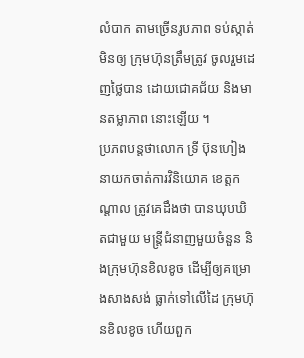លំបាក តាមច្រើនរូបភាព ទប់ស្កាត់មិនឲ្យ ក្រុមហ៊ុនត្រឹមត្រូវ ចូលរួមដេញថ្លៃបាន ដោយជោគជ័យ និងមានតម្លាភាព នោះឡើយ ។
ប្រភពបន្តថាលោក ទ្រី ប៊ុនហៀង នាយកចាត់ការវិនិយោគ ខេត្តកណ្តាល ត្រូវគេដឹងថា បានឃុបឃិតជាមួយ មន្ត្រីជំនាញមួយចំនួន និងក្រុមហ៊ុនខិលខូច ដើម្បីឲ្យគម្រោងសាងសង់ ធ្លាក់ទៅលើដៃ ក្រុមហ៊ុនខិលខូច ហើយពួក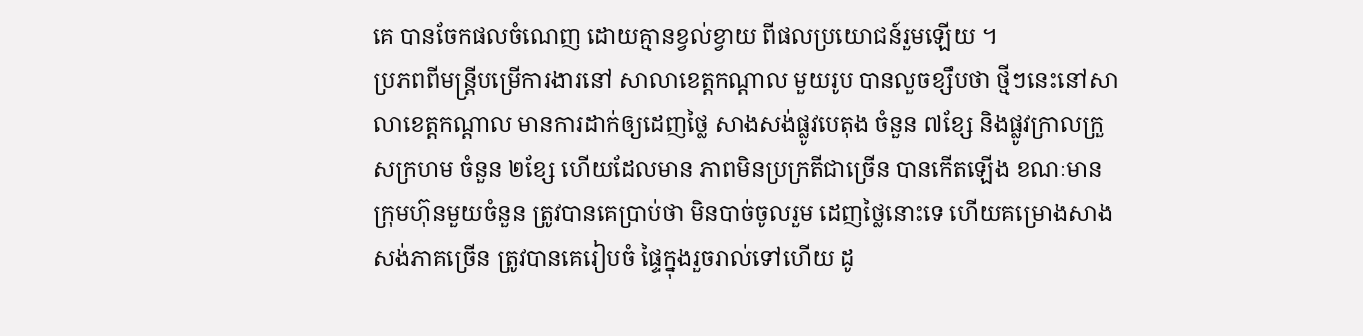គេ បានចែកផលចំណេញ ដោយគ្មានខ្វល់ខ្វាយ ពីផលប្រយោជន៍រួមឡើយ ។
ប្រភពពីមន្ត្រីបម្រើការងារនៅ សាលាខេត្តកណ្តាល មួយរូប បានលួចខ្សឹបថា ថ្មីៗនេះនៅសាលាខេត្តកណ្តាល មានការដាក់ឲ្យដេញថ្លៃ សាងសង់ផ្លូវបេតុង ចំនួន ៧ខ្សែ និងផ្លូវក្រាលក្រួសក្រហម ចំនួន ២ខ្សែ ហើយដែលមាន ភាពមិនប្រក្រតីជាច្រើន បានកើតឡើង ខណៈមានក្រុមហ៊ុនមួយចំនួន ត្រូវបានគេប្រាប់ថា មិនបាច់ចូលរួម ដេញថ្លៃនោះទេ ហើយគម្រោងសាងសង់ភាគច្រើន ត្រូវបានគេរៀបចំ ផ្ទៃក្នុងរួចរាល់ទៅហើយ ដូ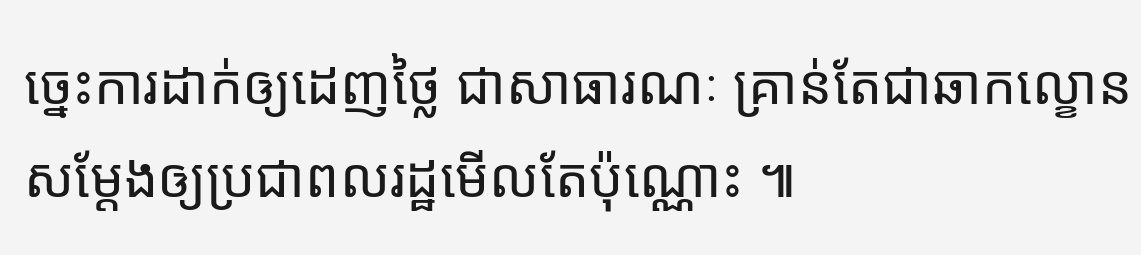ច្នេះការដាក់ឲ្យដេញថ្លៃ ជាសាធារណៈ គ្រាន់តែជាឆាកល្ខោន សម្តែងឲ្យប្រជាពលរដ្ឋមើលតែប៉ុណ្ណោះ ៕